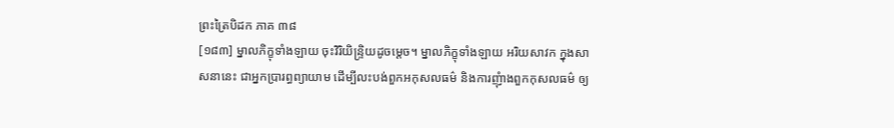ព្រះត្រៃបិដក ភាគ ៣៨
[១៨៣] ម្នាលភិក្ខុទាំងឡាយ ចុះវិរិយិន្ទ្រិយដូចម្តេច។ ម្នាលភិក្ខុទាំងឡាយ អរិយសាវក ក្នុងសាសនានេះ ជាអ្នកប្រារព្ធព្យាយាម ដើម្បីលះបង់ពួកអកុសលធម៌ និងការញុំាងពួកកុសលធម៌ ឲ្យ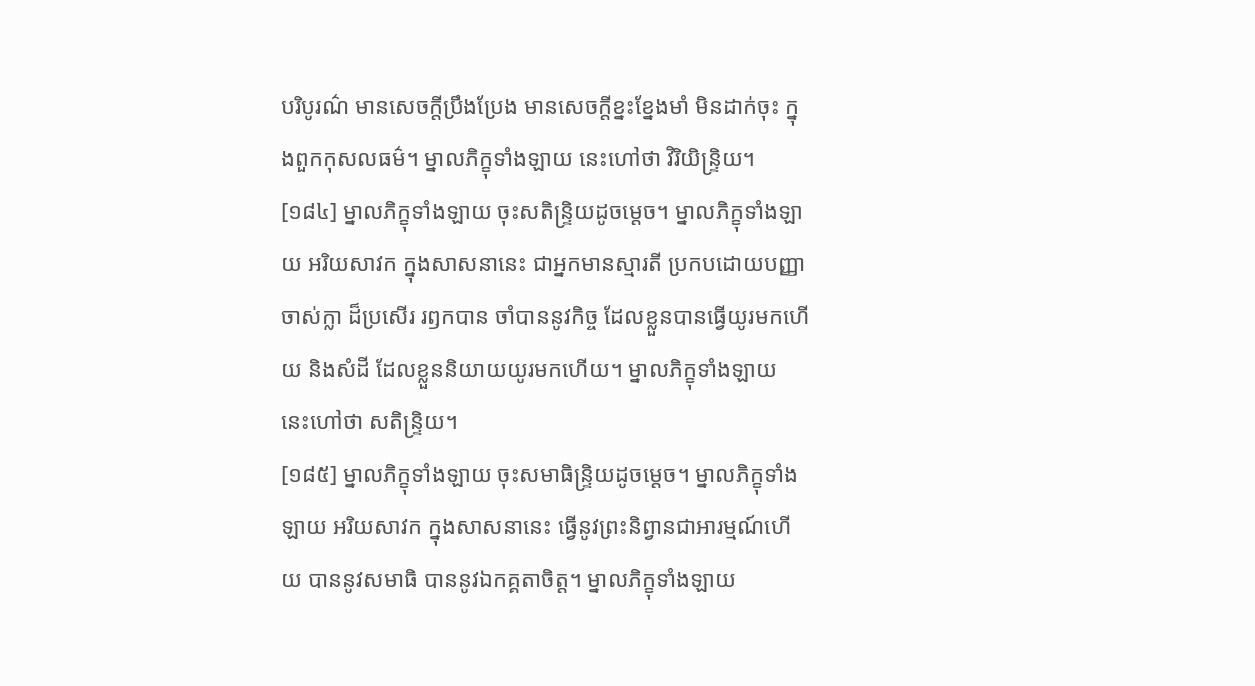បរិបូរណ៌ មានសេចក្តីប្រឹងប្រែង មានសេចក្តីខ្នះខ្នែងមាំ មិនដាក់ចុះ ក្នុងពួកកុសលធម៌។ ម្នាលភិក្ខុទាំងឡាយ នេះហៅថា វិរិយិន្ទ្រិយ។
[១៨៤] ម្នាលភិក្ខុទាំងឡាយ ចុះសតិន្ទ្រិយដូចម្តេច។ ម្នាលភិក្ខុទាំងឡាយ អរិយសាវក ក្នុងសាសនានេះ ជាអ្នកមានស្មារតី ប្រកបដោយបញ្ញាចាស់ក្លា ដ៏ប្រសើរ រឭកបាន ចាំបាននូវកិច្ច ដែលខ្លួនបានធ្វើយូរមកហើយ និងសំដី ដែលខ្លួននិយាយយូរមកហើយ។ ម្នាលភិក្ខុទាំងឡាយ នេះហៅថា សតិន្ទ្រិយ។
[១៨៥] ម្នាលភិក្ខុទាំងឡាយ ចុះសមាធិន្ទ្រិយដូចម្តេច។ ម្នាលភិក្ខុទាំងឡាយ អរិយសាវក ក្នុងសាសនានេះ ធ្វើនូវព្រះនិព្វានជាអារម្មណ៍ហើយ បាននូវសមាធិ បាននូវឯកគ្គតាចិត្ត។ ម្នាលភិក្ខុទាំងឡាយ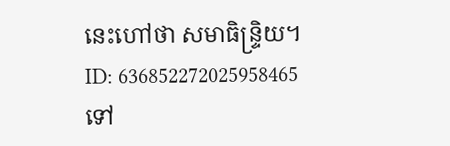នេះហៅថា សមាធិន្ទ្រិយ។
ID: 636852272025958465
ទៅ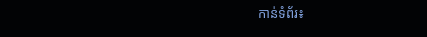កាន់ទំព័រ៖